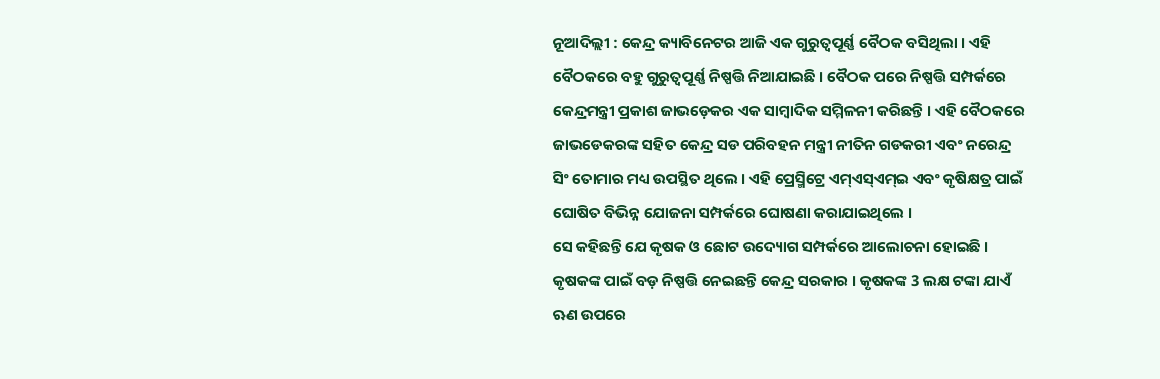ନୂଆଦିଲ୍ଲୀ : କେନ୍ଦ୍ର କ୍ୟାବିନେଟର ଆଜି ଏକ ଗୁରୁତ୍ୱପୂର୍ଣ୍ଣ ବୈଠକ ବସିଥିଲା । ଏହି ବୈଠକରେ ବହୁ ଗୁରୁତ୍ୱପୂର୍ଣ୍ଣ ନିଷ୍ପତ୍ତି ନିଆଯାଇଛି । ବୈଠକ ପରେ ନିଷ୍ପତ୍ତି ସମ୍ପର୍କରେ କେନ୍ଦ୍ରମନ୍ତ୍ରୀ ପ୍ରକାଶ ଜାଭଡ଼େକର ଏକ ସାମ୍ବାଦିକ ସମ୍ମିଳନୀ କରିଛନ୍ତି । ଏହି ବୈଠକରେ ଜାଭଡେକରଙ୍କ ସହିତ କେନ୍ଦ୍ର ସଡ ପରିବହନ ମନ୍ତ୍ରୀ ନୀତିନ ଗଡକରୀ ଏବଂ ନରେନ୍ଦ୍ର ସିଂ ତୋମାର ମଧ୍ୟ ଉପସ୍ଥିତ ଥିଲେ । ଏହି ପ୍ରେସ୍ମିଟ୍ରେ ଏମ୍ଏସ୍ଏମ୍ଇ ଏବଂ କୃଷିକ୍ଷତ୍ର ପାଇଁ ଘୋଷିତ ବିଭିନ୍ନ ଯୋଜନା ସମ୍ପର୍କରେ ଘୋଷଣା କରାଯାଇଥିଲେ ।
ସେ କହିଛନ୍ତି ଯେ କୃଷକ ଓ ଛୋଟ ଉଦ୍ୟୋଗ ସମ୍ପର୍କରେ ଆଲୋଚନା ହୋଇଛି । କୃଷକଙ୍କ ପାଇଁ ବଡ଼ ନିଷ୍ପତ୍ତି ନେଇଛନ୍ତି କେନ୍ଦ୍ର ସରକାର । କୃଷକଙ୍କ 3 ଲକ୍ଷ ଟଙ୍କା ଯାଏଁ ଋଣ ଉପରେ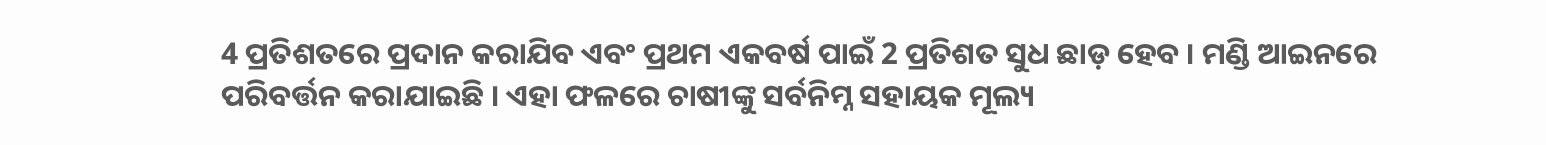4 ପ୍ରତିଶତରେ ପ୍ରଦାନ କରାଯିବ ଏବଂ ପ୍ରଥମ ଏକବର୍ଷ ପାଇଁ 2 ପ୍ରତିଶତ ସୁଧ ଛାଡ଼ ହେବ । ମଣ୍ଡି ଆଇନରେ ପରିବର୍ତ୍ତନ କରାଯାଇଛି । ଏହା ଫଳରେ ଚାଷୀଙ୍କୁ ସର୍ବନିମ୍ନ ସହାୟକ ମୂଲ୍ୟ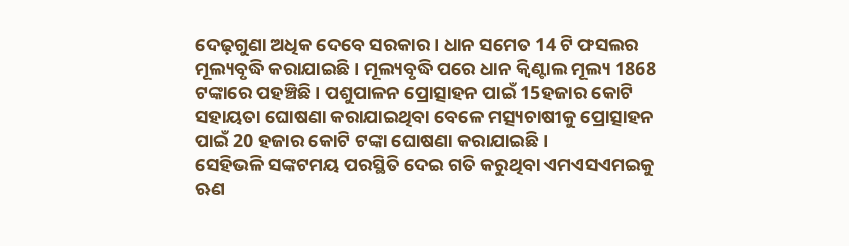ଦେଢ଼ଗୁଣା ଅଧିକ ଦେବେ ସରକାର । ଧାନ ସମେତ 14 ଟି ଫସଲର ମୂଲ୍ୟବୃଦ୍ଧି କରାଯାଇଛି । ମୂଲ୍ୟବୃଦ୍ଧି ପରେ ଧାନ କ୍ବିଣ୍ଟାଲ ମୂଲ୍ୟ 1868 ଟଙ୍କାରେ ପହଞ୍ଚିଛି । ପଶୁପାଳନ ପ୍ରୋତ୍ସାହନ ପାଇଁ 15ହଜାର କୋଟି ସହାୟତା ଘୋଷଣା କରାଯାଇଥିବା ବେଳେ ମତ୍ସ୍ୟଚାଷୀକୁ ପ୍ରୋତ୍ସାହନ ପାଇଁ 20 ହଜାର କୋଟି ଟଙ୍କା ଘୋଷଣା କରାଯାଇଛି ।
ସେହିଭଳି ସଙ୍କଟମୟ ପରସ୍ଥିତି ଦେଇ ଗତି କରୁଥିବା ଏମଏସଏମଇକୁ ଋଣ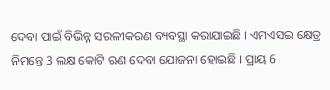ଦେବା ପାଇଁ ବିଭିନ୍ନ ସରଳୀକରଣ ବ୍ୟବସ୍ଥା କରାଯାଇଛି । ଏମଏସଇ କ୍ଷେତ୍ର ନିମନ୍ତେ 3 ଲକ୍ଷ କୋଟି ଋଣ ଦେବା ଯୋଜନା ହୋଇଛି । ପ୍ରାୟ 6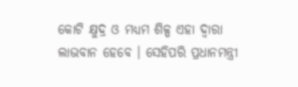କୋଟି କ୍ଷୁଦ୍ର ଓ ମଧ୍ୟମ ଶିଳ୍ପ ଏହା ଦ୍ବାରା ଲାଭବାନ ହେବେ । ସେହିପରି ପ୍ରଧାନମନ୍ତ୍ରୀ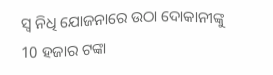ସ୍ବ ନିଧି ଯୋଜନାରେ ଉଠା ଦୋକାନୀଙ୍କୁ 10 ହଜାର ଟଙ୍କା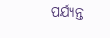ପର୍ଯ୍ୟନ୍ତ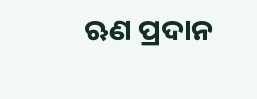ଋଣ ପ୍ରଦାନ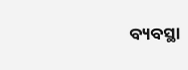ବ୍ୟବସ୍ଥା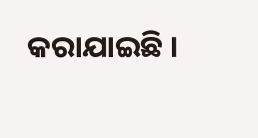କରାଯାଇଛି ।